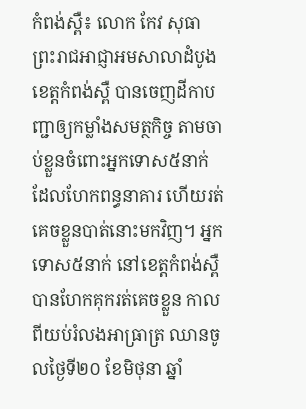កំពង់ស្ពឺ៖ លោក កែវ សុធា ព្រះរាជអាជ្ញាអមសាលាដំបូងខេត្តកំពង់ស្ពឺ បានចេញដីកាបញ្ជាឲ្យកម្លាំងសមត្ថកិច្ច តាមចាប់ខ្លួនចំពោះអ្នកទោស៥នាក់ ដែលហែកពន្ធនាគារ ហើយរត់គេចខ្លួនបាត់នោះមកវិញ។ អ្នកទោស៥នាក់ នៅខេត្តកំពង់ស្ពឺ បានហែកគុករត់គេចខ្លួន កាលពីយប់រំលងអាធ្រាត្រ ឈានចូលថ្ងៃទី២០ ខែមិថុនា ឆ្នាំ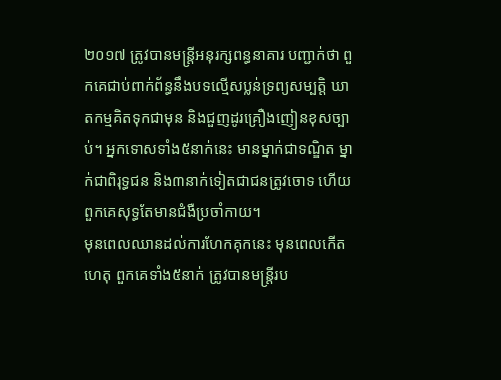២០១៧ ត្រូវបានមន្ដ្រីអនុរក្សពន្ធនាគារ បញ្ជាក់ថា ពួកគេជាប់ពាក់ព័ន្ធនឹងបទល្មើសប្លន់ទ្រព្យសម្បត្តិ ឃាតកម្មគិតទុកជាមុន និងជួញដូរគ្រឿងញៀនខុសច្បាប់។ អ្នកទោសទាំង៥នាក់នេះ មានម្នាក់ជាទណ្ឌិត ម្នាក់ជាពិរុទ្ធជន និង៣នាក់ទៀតជាជនត្រូវចោទ ហើយពួកគេសុទ្ធតែមានជំងឺប្រចាំកាយ។
មុនពេលឈានដល់ការហែកគុកនេះ មុនពេលកើតហេតុ ពួកគេទាំង៥នាក់ ត្រូវបានមន្ដ្រីរប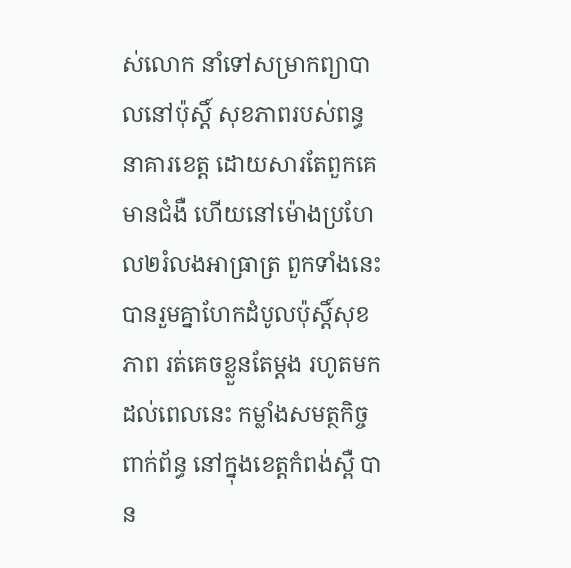ស់លោក នាំទៅសម្រាកព្យាបាលនៅប៉ុស្ដិ៍ សុខភាពរបស់ពន្ធនាគារខេត្ត ដោយសារតែពួកគេ មានជំងឺ ហើយនៅម៉ោងប្រហែល២រំលងអាធ្រាត្រ ពួកទាំងនេះ បានរួមគ្នាហែកដំបូលប៉ុស្ដិ៍សុខភាព រត់គេចខ្លួនតែម្ដង រហូតមកដល់ពេលនេះ កម្លាំងសមត្ថកិច្ចពាក់ព័ន្ធ នៅក្នុងខេត្តកំពង់ស្ពឺ បាន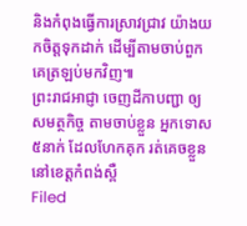និងកំពុងធ្វើការស្រាវជ្រាវ យ៉ាងយកចិត្តទុកដាក់ ដើម្បីតាមចាប់ពួកគេត្រឡប់មកវិញ៕
ព្រះរាជអាជ្ញា ចេញដីកាបញ្ជា ឲ្យសមត្ថកិច្ច តាមចាប់ខ្លួន អ្នកទោស៥នាក់ ដែលហែកគុក រត់គេចខ្លួន នៅខេត្តកំពង់ស្ពឺ
Filed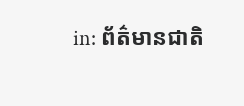in: ព័ត៌មានជាតិ